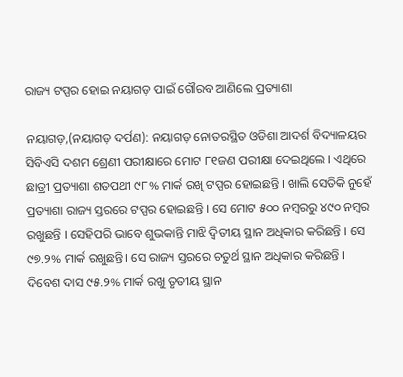ରାଜ୍ୟ ଟପ୍ପର ହୋଇ ନୟାଗଡ଼ ପାଇଁ ଗୌରବ ଆଣିଲେ ପ୍ରତ୍ୟାଶା

ନୟାଗଡ଼,(ନୟାଗଡ଼ ଦର୍ପଣ): ନୟାଗଡ଼ ନୋତରସ୍ଥିତ ଓଡିଶା ଆଦର୍ଶ ବିଦ୍ୟାଳୟର ସିବିଏସି ଦଶମ ଶ୍ରେଣୀ ପରୀକ୍ଷାରେ ମୋଟ ୮୧ଜଣ ପରୀକ୍ଷା ଦେଇଥିଲେ । ଏଥିରେ ଛାତ୍ରୀ ପ୍ରତ୍ୟାଶା ଶତପଥୀ ୯୮% ମାର୍କ ରଖି ଟପ୍ପର ହୋଇଛନ୍ତି । ଖାଲି ସେତିକି ନୁହେଁ ପ୍ରତ୍ୟାଶା ରାଜ୍ୟ ସ୍ତରରେ ଟପ୍ପର ହୋଇଛନ୍ତି । ସେ ମୋଟ ୫୦୦ ନମ୍ବରରୁ ୪୯୦ ନମ୍ବର ରଖୁଛନ୍ତି । ସେହିପରି ଭାବେ ଶୁଭକାନ୍ତି ମାଝି ଦ୍ବିତୀୟ ସ୍ଥାନ ଅଧିକାର କରିଛନ୍ତି । ସେ ୯୭.୨% ମାର୍କ ରଖୁଛନ୍ତି। ସେ ରାଜ୍ୟ ସ୍ତରରେ ଚତୁର୍ଥ ସ୍ଥାନ ଅଧିକାର କରିଛନ୍ତି ।
ଦିବେଶ ଦାସ ୯୫.୨% ମାର୍କ ରଖୁ ତୃତୀୟ ସ୍ଥାନ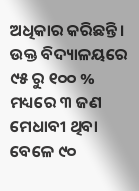ଅଧିକାର କରିଛନ୍ତି।
ଉକ୍ତ ବିଦ୍ୟାଳୟରେ ୯୫ ରୁ ୧୦୦ % ମଧ୍ୟରେ ୩ ଜଣ ମେଧାବୀ ଥିବା ବେଳେ ୯୦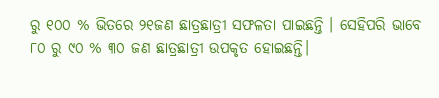ରୁ ୧୦୦ % ଭିତରେ ୨୧ଜଣ ଛାତ୍ରଛାତ୍ରୀ ସଫଳତା ପାଇଛନ୍ତି । ସେହିପରି ଭାବେ ୮୦ ରୁ ୯୦ % ୩୦ ଜଣ ଛାତ୍ରଛାତ୍ରୀ ଉପକୃତ ହୋଇଛନ୍ତି।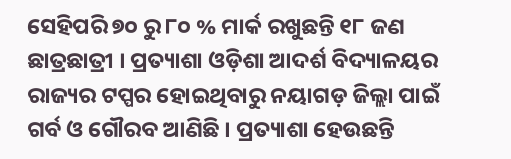ସେହିପରି ୭୦ ରୁ ୮୦ % ମାର୍କ ରଖୁଛନ୍ତି ୧୮ ଜଣ ଛାତ୍ରଛାତ୍ରୀ । ପ୍ରତ୍ୟାଶା ଓଡ଼ିଶା ଆଦର୍ଶ ବିଦ୍ୟାଳୟର ରାଜ୍ୟର ଟପ୍ପର ହୋଇଥିବାରୁ ନୟାଗଡ଼ ଜିଲ୍ଲା ପାଇଁ ଗର୍ବ ଓ ଗୌରବ ଆଣିଛି । ପ୍ରତ୍ୟାଶା ହେଉଛନ୍ତି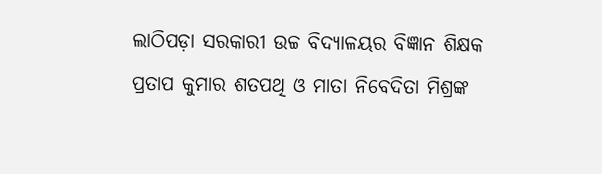ଲାଠିପଡ଼ା ସରକାରୀ ଉଚ୍ଚ ବିଦ୍ୟାଳୟର ବିଜ୍ଞାନ ଶିକ୍ଷକ ପ୍ରତାପ କୁମାର ଶତପଥି ଓ ମାତା ନିବେଦିତା ମିଶ୍ରଙ୍କ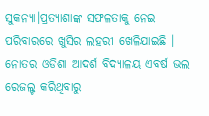ସୁକନ୍ୟା।ପ୍ରତ୍ୟାଶାଙ୍କ ସଫଳତାକୁ ନେଇ ପରିବାରରେ ଖୁସିର ଲହରୀ ଖେଳିଯାଇଛି । ନୋତର ଓଡିଶା ଆଦର୍ଶ ବିଦ୍ୟାଳୟ ଏବର୍ଷ ଭଲ ରେଜଲ୍ଟ କରିଥିବାରୁ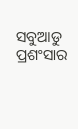ସବୁଆଡୁ ପ୍ରଶଂସାର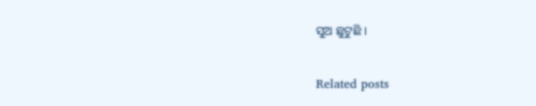ସୁଅ ଛୁଟୁଛି ।

Related posts